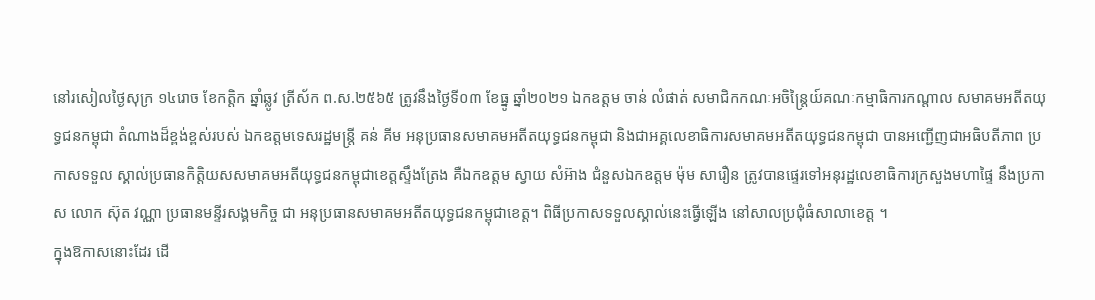នៅរសៀលថ្ងៃសុក្រ ១៤រោច ខែកត្តិក ឆ្នាំឆ្លូវ ត្រីស័ក ព.ស.២៥៦៥ ត្រូវនឹងថ្ងៃទី០៣ ខែធ្នូ ឆ្នាំ២០២១ ឯកឧត្តម ចាន់ លំផាត់ សមាជិកកណៈអចិន្ត្រៃយ៍គណៈកម្មាធិការកណ្តាល សមាគមអតីតយុទ្ធជនកម្ពុជា តំណាងដ៏ខ្ពង់ខ្ពស់របស់ ឯកឧត្តមទេសរដ្ឋមន្រ្តី គន់ គីម អនុប្រធានសមាគមអតីតយុទ្ធជនកម្ពុជា និងជាអគ្គលេខាធិការសមាគមអតីតយុទ្ធជនកម្ពុជា បានអញ្ជើញជាអធិបតីភាព ប្រកាសទទួល ស្គាល់ប្រធានកិត្តិយសសមាគមអតីយុទ្ធជនកម្ពុជាខេត្តស្ទឹងត្រែង គឺឯកឧត្តម ស្វាយ សំអ៊ាង ជំនួសឯកឧត្តម ម៉ុម សារឿន ត្រូវបានផ្ទេរទៅអនុរដ្ឋលេខាធិការក្រសួងមហាផ្ទៃ នឹងប្រកាស លោក ស៊ុត វណ្ណា ប្រធានមន្ទីរសង្គមកិច្ច ជា អនុប្រធានសមាគមអតីតយុទ្ធជនកម្ពុជាខេត្ត។ ពិធីប្រកាសទទួលស្គាល់នេះធ្វើឡើង នៅសាលប្រជុំធំសាលាខេត្ត ។
ក្នុងឱកាសនោះដែរ ដើ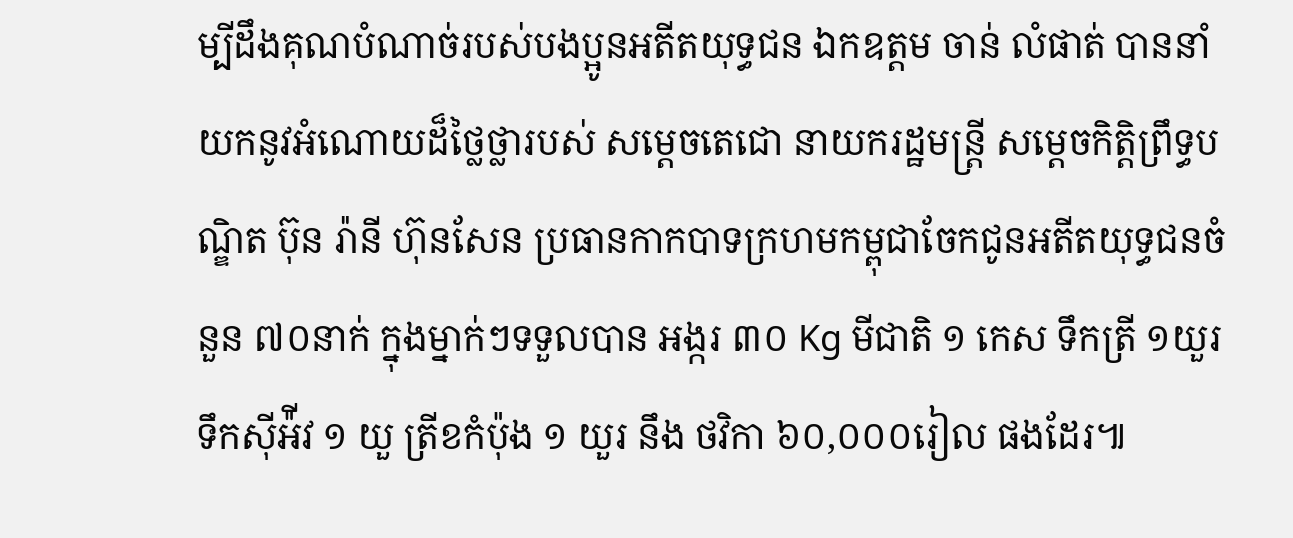ម្បីដឹងគុណបំណាច់របស់បងប្អូនអតីតយុទ្ធជន ឯកឧត្តម ចាន់ លំផាត់ បាននាំយកនូវអំណោយដ៏ថ្លៃថ្លារបស់ សម្តេចតេជោ នាយករដ្ឋមន្ត្រី សម្តេចកិត្តិព្រឹទ្ធបណ្ឌិត ប៊ុន រ៉ានី ហ៊ុនសែន ប្រធានកាកបាទក្រហមកម្ពុជាចែកជូនអតីតយុទ្ធជនចំនួន ៧០នាក់ ក្នុងម្នាក់ៗទទួលបាន អង្ករ ៣០ Kg មីជាតិ ១ កេស ទឹកត្រី ១យួរ ទឹកស៊ីអ៉ីវ ១ យួ ត្រីខកំប៉ុង ១ យួរ នឹង ថវិកា ៦០,០០០រៀល ផងដែរ៕